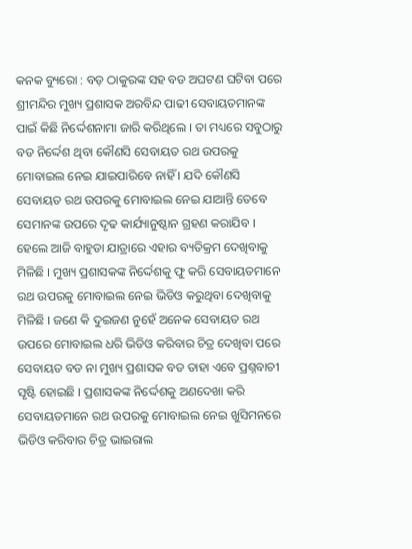କନକ ବ୍ୟୁରୋ : ବଡ଼ ଠାକୁରଙ୍କ ସହ ବଡ ଅଘଟଣ ଘଟିବା ପରେ ଶ୍ରୀମନ୍ଦିର ମୁଖ୍ୟ ପ୍ରଶାସକ ଅରବିନ୍ଦ ପାଢୀ ସେବାୟତମାନଙ୍କ ପାଇଁ କିଛି ନିର୍ଦ୍ଦେଶନାମା ଜାରି କରିଥିଲେ । ତା ମଧ୍ୟରେ ସବୁଠାରୁ ବଡ ନିର୍ଦ୍ଦେଶ ଥିବା କୌଣସି ସେବାୟତ ରଥ ଉପରକୁ ମୋବାଇଲ ନେଇ ଯାଇପାରିବେ ନାହିଁ । ଯଦି କୌଣସି ସେବାୟତ ରଥ ଉପରକୁ ମୋବାଇଲ ନେଇ ଯାଆନ୍ତି ତେବେ ସେମାନଙ୍କ ଉପରେ ଦୃଢ କାର୍ଯ୍ୟାନୁଷ୍ଠାନ ଗ୍ରହଣ କରାଯିବ । ହେଲେ ଆଜି ବାହୁଡା ଯାତ୍ରାରେ ଏହାର ବ୍ୟତିକ୍ରମ ଦେଖିବାକୁ ମିଳିଛି । ମୁଖ୍ୟ ପ୍ରଶାସକଙ୍କ ନିର୍ଦ୍ଦେଶକୁ ଫୁ କରି ସେବାୟତମାନେ ରଥ ଉପରକୁ ମୋବାଇଲ ନେଇ ଭିଡିଓ କରୁଥିବା ଦେଖିବାକୁ ମିଳିଛି । ଜଣେ କି ଦୁଇଜଣ ନୁହେଁ ଅନେକ ସେବାୟତ ରଥ ଉପରେ ମୋବାଇଲ ଧରି ଭିଡିଓ କରିବାର ଚିତ୍ର ଦେଖିବା ପରେ ସେବାୟତ ବଡ ନା ମୁଖ୍ୟ ପ୍ରଶାସକ ବଡ ତାହା ଏବେ ପ୍ରଶ୍ନବାଚୀ ସୃଷ୍ଟି ହୋଇଛି । ପ୍ରଶାସକଙ୍କ ନିର୍ଦ୍ଦେଶକୁ ଅଣଦେଖା କରି ସେବାୟତମାନେ ରଥ ଉପରକୁ ମୋବାଇଲ ନେଇ ଖୁସିମନରେ ଭିଡିଓ କରିବାର ଚିତ୍ର ଭାଇରାଲ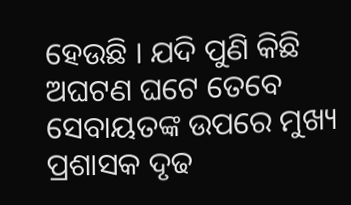ହେଉଛି । ଯଦି ପୁଣି କିଛି ଅଘଟଣ ଘଟେ ତେବେ ସେବାୟତଙ୍କ ଉପରେ ମୁଖ୍ୟ ପ୍ରଶାସକ ଦୃଢ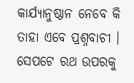କାର୍ଯ୍ୟାନୁଷ୍ଠାନ ନେବେ କି ତାହା ଏବେ ପ୍ରଶ୍ନବାଚୀ । ସେପଟେ ରଥ ଉପରକୁ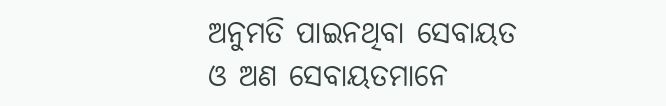ଅନୁମତି ପାଇନଥିବା ସେବାୟତ ଓ ଅଣ ସେବାୟତମାନେ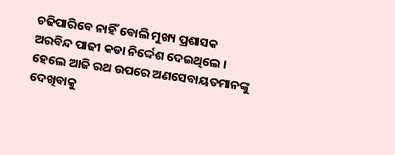ଚଢିପାରିବେ ନାହିଁ ବୋଲି ମୁଖ୍ୟ ପ୍ରଶାସକ ଅରବିନ୍ଦ ପାଢୀ କଡା ନିର୍ଦ୍ଦେଶ ଦେଇଥିଲେ । ହେଲେ ଆଜି ରଥ ଉପରେ ଅଣସେବାୟତମାନଙ୍କୁ ଦେଖିବାକୁ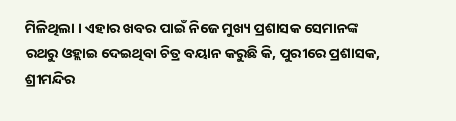ମିଳିଥିଲା । ଏହାର ଖବର ପାଇଁ ନିଜେ ମୁଖ୍ୟ ପ୍ରଶାସକ ସେମାନଙ୍କ ରଥରୁ ଓହ୍ଲାଇ ଦେଇଥିବା ଚିତ୍ର ବୟାନ କରୁଛି କି, ପୁରୀରେ ପ୍ରଶାସକ, ଶ୍ରୀମନ୍ଦିର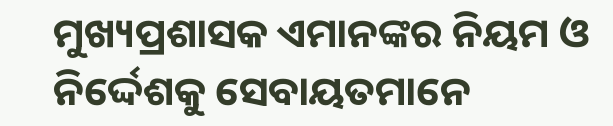ମୁଖ୍ୟପ୍ରଶାସକ ଏମାନଙ୍କର ନିୟମ ଓ ନିର୍ଦ୍ଦେଶକୁ ସେବାୟତମାନେ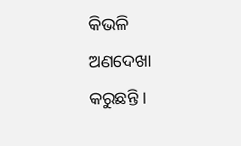କିଭଳି ଅଣଦେଖା କରୁଛନ୍ତି ।